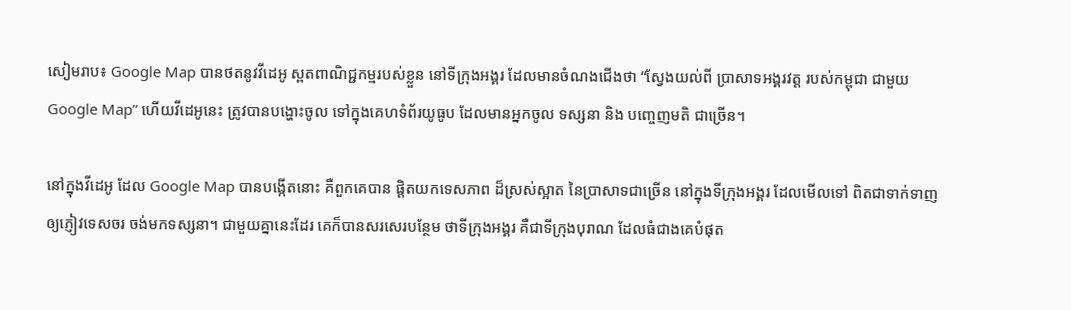សៀមរាប៖ Google Map បានថតនូវវីដេអូ ស្ពតពាណិជ្ជកម្មរបស់ខ្លួន នៅទីក្រុងអង្គរ ដែលមានចំណងជើងថា “ស្វែងយល់ពី ប្រាសាទអង្គរវត្ត របស់កម្ពុជា ជាមួយ Google Map” ហើយវីដេអូនេះ ត្រូវបានបង្ហោះចូល ទៅក្នុងគេហទំព័រយូធូប ដែលមានអ្នកចូល ទស្សនា និង បញ្ចេញមតិ ជាច្រើន។

នៅក្នុងវីដេអូ ដែល Google Map បានបង្កើតនោះ គឺពួកគេបាន ផ្តិតយកទេសភាព ដ៏ស្រស់ស្អាត នៃប្រាសាទជាច្រើន នៅក្នុងទីក្រុងអង្គរ ដែលមើលទៅ ពិតជាទាក់ទាញ ឲ្យភ្ញៀវទេសចរ ចង់មកទស្សនា។ ជាមួយគ្នានេះដែរ គេក៏បានសរសេរបន្ថែម ថាទីក្រុងអង្គរ គឺជាទីក្រុងបុរាណ ដែលធំជាងគេបំផុត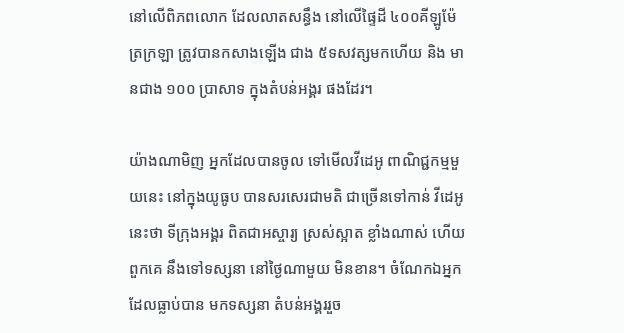នៅលើពិភពលោក ដែលលាតសន្ធឹង នៅលើផ្ទៃដី ៤០០គីឡូម៉ែត្រក្រឡា ត្រូវបានកសាងឡើង ជាង ៥ទសវត្សមកហើយ និង មានជាង ១០០ ប្រាសាទ ក្នុងតំបន់អង្គរ ផងដែរ។

យ៉ាងណាមិញ អ្នកដែលបានចូល ទៅមើលវីដេអូ ពាណិជ្ជកម្មមួយនេះ នៅក្នុងយូធូប បានសរសេរជាមតិ ជាច្រើនទៅកាន់ វីដេអូនេះថា ទីក្រុងអង្គរ ពិតជាអស្ចារ្យ ស្រស់ស្អាត ខ្លាំងណាស់ ហើយពួកគេ នឹងទៅទស្សនា នៅថ្ងៃណាមួយ មិនខាន។ ចំណែកឯអ្នក ដែលធ្លាប់បាន មកទស្សនា តំបន់អង្គររួច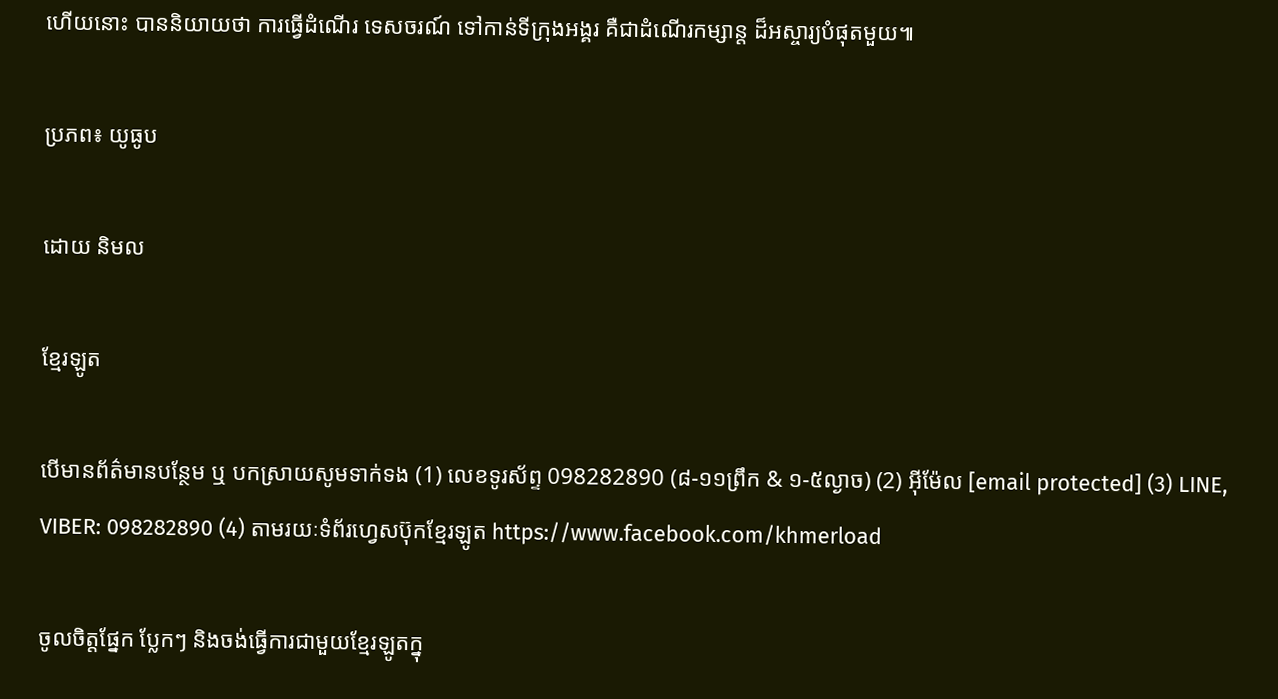ហើយនោះ បាននិយាយថា ការធ្វើដំណើរ ទេសចរណ៍ ទៅកាន់ទីក្រុងអង្គរ គឺជាដំណើរកម្សាន្ត ដ៏អស្ចារ្យបំផុតមួយ៕

ប្រភព៖ យូធូប

ដោយ និមល

ខ្មែរឡូត

បើមានព័ត៌មានបន្ថែម ឬ បកស្រាយសូមទាក់ទង (1) លេខទូរស័ព្ទ 098282890 (៨-១១ព្រឹក & ១-៥ល្ងាច) (2) អ៊ីម៉ែល [email protected] (3) LINE, VIBER: 098282890 (4) តាមរយៈទំព័រហ្វេសប៊ុកខ្មែរឡូត https://www.facebook.com/khmerload

ចូលចិត្តផ្នែក ប្លែកៗ និងចង់ធ្វើការជាមួយខ្មែរឡូតក្នុ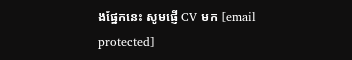ងផ្នែកនេះ សូមផ្ញើ CV មក [email protected]